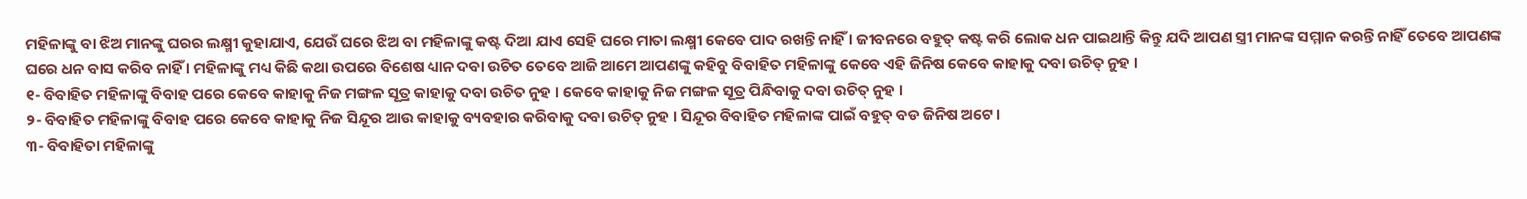ମହିଳାଙ୍କୁ ବା ଝିଅ ମାନଙ୍କୁ ଘରର ଲକ୍ଷ୍ମୀ କୁହାଯାଏ, ଯେଉଁ ଘରେ ଝିଅ ବା ମହିଳାଙ୍କୁ କଷ୍ଟ ଦିଆ ଯାଏ ସେହି ଘରେ ମାତା ଲକ୍ଷ୍ମୀ କେବେ ପାଦ ରଖନ୍ତି ନାହିଁ । ଜୀବନରେ ବହୁତ୍ କଷ୍ଟ କରି ଲୋକ ଧନ ପାଇଥାନ୍ତି କିନ୍ତୁ ଯଦି ଆପଣ ସ୍ତ୍ରୀ ମାନଙ୍କ ସମ୍ମାନ କରନ୍ତି ନାହିଁ ତେବେ ଆପଣଙ୍କ ଘରେ ଧନ ବାସ କରିବ ନାହିଁ । ମହିଳାଙ୍କୁ ମଧ୍ୟ କିଛି କଥା ଉପରେ ବିଶେଷ ଧ୍ୟାନ ଦବା ଉଚିତ ତେବେ ଆଜି ଆମେ ଆପଣଙ୍କୁ କହିବୁ ବିବାହିତ ମହିଳାଙ୍କୁ କେବେ ଏହି ଜିନିଷ କେବେ କାହାକୁ ଦବା ଉଚିତ୍ ନୁହ ।
୧- ବିବାହିତ ମହିଳାଙ୍କୁ ବିବାହ ପରେ କେବେ କାହାକୁ ନିଜ ମଙ୍ଗଳ ସୂତ୍ର କାହାକୁ ଦବା ଉଚିତ ନୁହ । କେବେ କାହାକୁ ନିଜ ମଙ୍ଗଳ ସୂତ୍ର ପିନ୍ଧିବାକୁ ଦବା ଉଚିତ୍ ନୁହ ।
୨- ବିବାହିତ ମହିଳାଙ୍କୁ ବିବାହ ପରେ କେବେ କାହାକୁ ନିଜ ସିନ୍ଦୂର ଆଉ କାହାକୁ ବ୍ୟବହାର କରିବାକୁ ଦବା ଉଚିତ୍ ନୁହ । ସିନ୍ଦୂର ବିବାହିତ ମହିଳାଙ୍କ ପାଇଁ ବହୁତ୍ ବଡ ଜିନିଷ ଅଟେ ।
୩- ବିବାହିତା ମହିଳାଙ୍କୁ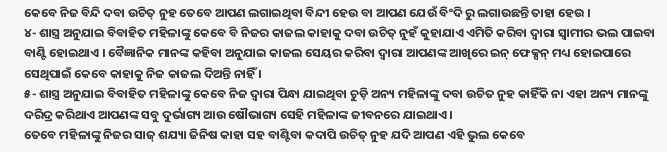କେବେ ନିଜ ବିନ୍ଦି ଦବା ଉଚିତ୍ ନୁହ ତେବେ ଆପଣ ଲଗାଇଥିବା ବିନ୍ଦୀ ହେଉ ବା ଆପଣ ଯେଉଁ ବିଂଦି ରୁ ଲଗାଉଛନ୍ତି ତାହା ହେଉ ।
୪- ଶାସ୍ତ୍ର ଅନୁଯାଇ ବିବାହିତ ମହିଳାଙ୍କୁ କେବେ ବି ନିଜର କାଜଲ କାହାକୁ ଦବା ଉଚିତ୍ ନୁହଁ କୁହାଯାଏ ଏମିତି କରିବା ଦ୍ୱାରା ସ୍ୱାମୀର ଭଲ ପାଇବା ବାଣ୍ଟି ହୋଇଥାଏ । ବୈଜ୍ଞାନିକ ମାନଙ୍କ କହିବା ଅନୁଯାଇ କାଜଲ ସେୟର କରିବା ଦ୍ୱାରା ଆପଣଙ୍କ ଆଖିରେ ଇନ୍ ଫେକ୍ସନ୍ ମଧ୍ୟ ହୋଇପାରେ ସେଥିପାଇଁ କେବେ କାହାକୁ ନିଜ କାଜଲ ଦିଅନ୍ତି ନାହିଁ ।
୫- ଶାସ୍ତ୍ର ଅନୁଯାଇ ବିବାହିତ ମହିଳାଙ୍କୁ କେବେ ନିଜ ଦ୍ୱାରା ପିନ୍ଧା ଯାଇଥିବା ଚୁଡ଼ି ଅନ୍ୟ ମହିଳାଙ୍କୁ ଦବା ଉଚିତ ନୁହ କାହିଁକି ନା ଏହା ଅନ୍ୟ ମାନଙ୍କୁ ଦରିଦ୍ର କରିଥାଏ ଆପଣଙ୍କ ସବୁ ଦୁର୍ଭାଗ୍ୟ ଆଉ ଷୌଭାଗ୍ୟ ସେହି ମହିଳାଙ୍କ ଜୀବନରେ ଯାଇଥାଏ ।
ତେବେ ମହିଳାଙ୍କୁ ନିଜର ସାଜ୍ ଶଯ୍ୟା ଜିନିଷ କାହା ସହ ବାଣ୍ଟିବା କଦାପି ଉଚିତ୍ ନୁହ ଯଦି ଆପଣ ଏହି ଭୁଲ କେବେ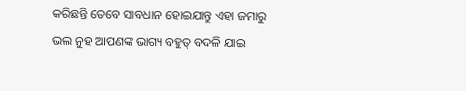କରିଛନ୍ତି ତେବେ ସାବଧାନ ହୋଇଯାନ୍ତୁ ଏହା ଜମାରୁ ଭଲ ନୁହ ଆପଣଙ୍କ ଭାଗ୍ୟ ବହୁତ୍ ବଦଳି ଯାଇ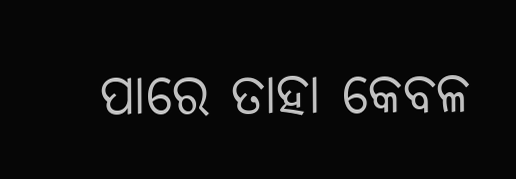ପାରେ ତାହା କେବଳ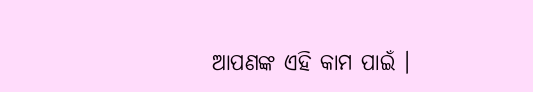ଆପଣଙ୍କ ଏହି କାମ ପାଇଁ ।